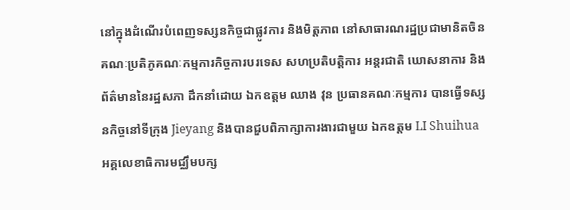នៅក្នុងដំណើរបំពេញទស្សនកិច្ចជាផ្លូវការ និងមិត្តភាព នៅសាធារណរដ្ឋប្រជាមានិតចិន គណៈប្រតិភូគណៈកម្មការកិច្ចការបរទេស សហប្រតិបត្តិការ អន្តរជាតិ ឃោសនាការ និងព័ត៌មាននៃរដ្ឋសភា ដឹកនាំដោយ ឯកឧត្តម ឈាង វុន ប្រធានគណៈកម្មការ បានធ្វើទស្សនកិច្ចនៅទីក្រុង Jieyang និងបានជួបពិភាក្សាការងារជាមួយ ឯកឧត្តម LI Shuihua អគ្គលេខាធិការមជ្ឈឹមបក្ស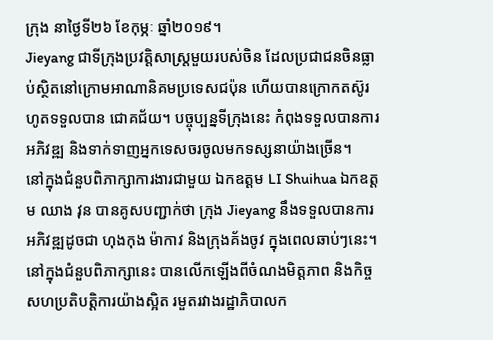ក្រុង នាថ្ងៃទី២៦ ខែកុម្ភៈ ឆ្នាំ២០១៩។
Jieyang ជាទីក្រុងប្រវត្តិសាស្រ្តមួយរបស់ចិន ដែលប្រជាជនចិនធ្លាប់ស្ថិតនៅក្រោមអាណានិគមប្រទេសជប៉ុន ហើយបានក្រោកតស៊ូរហូតទទួលបាន ជោគជ័យ។ បច្ចុប្បន្នទីក្រុងនេះ កំពុងទទួលបានការអភិវឌ្ឍ និងទាក់ទាញអ្នកទេសចរចូលមកទស្សនាយ៉ាងច្រើន។
នៅក្នុងជំនួបពិភាក្សាការងារជាមួយ ឯកឧត្តម LI Shuihua ឯកឧត្តម ឈាង វុន បានគូសបញ្ជាក់ថា ក្រុង Jieyang នឹងទទួលបានការអភិវឌ្ឍដូចជា ហុងកុង ម៉ាកាវ និងក្រុងគ័ងចូវ ក្នុងពេលឆាប់ៗនេះ។ នៅក្នុងជំនួបពិភាក្សានេះ បានលើកឡើងពីចំណងមិត្តភាព និងកិច្ចសហប្រតិបត្តិការយ៉ាងស្អិត រមួតរវាងរដ្ឋាភិបាលក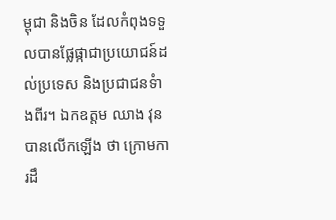ម្ពុជា និងចិន ដែលកំពុងទទួលបានផ្លែផ្កាជាប្រយោជន៍ដល់ប្រទេស និងប្រជាជនទំាងពីរ។ ឯកឧត្តម ឈាង វុន បានលើកឡើង ថា ក្រោមការដឹ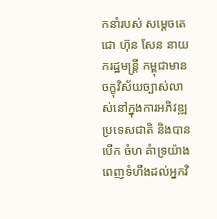កនាំរបស់ សម្តេចតេជោ ហ៊ុន សែន នាយករដ្ឋមន្រ្តី កម្ពុជាមានចក្ខុវិស័យច្បាស់លាស់នៅក្នុងការអភិវឌ្ឍប្រទេសជាតិ និងបានបើក ចំហ គំាទ្រយ៉ាងពេញទំហឹងដល់អ្នកវិ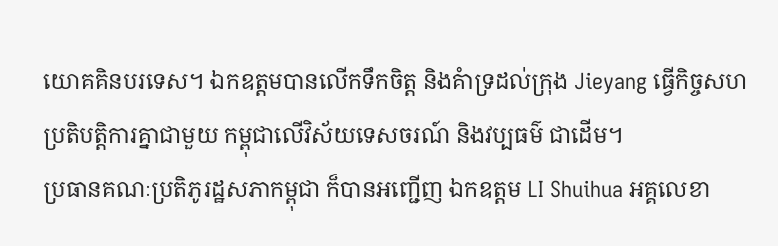យោគគិនបរទេស។ ឯកឧត្តមបានលើកទឹកចិត្ត និងគំាទ្រដល់ក្រុង Jieyang ធ្វើកិច្ចសហប្រតិបត្តិការគ្នាជាមួយ កម្ពុជាលើវិស័យទេសចរណ៍ និងវប្បធម៌ ជាដើម។
ប្រធានគណៈប្រតិភូរដ្ឋសភាកម្ពុជា ក៏បានអញ្ជើញ ឯកឧត្តម LI Shuihua អគ្គលេខា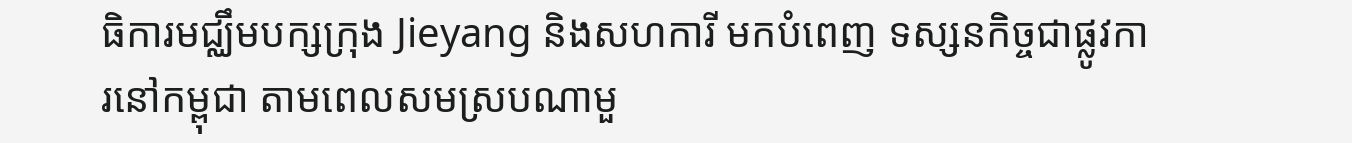ធិការមជ្ឈឹមបក្សក្រុង Jieyang និងសហការី មកបំពេញ ទស្សនកិច្ចជាផ្លូវការនៅកម្ពុជា តាមពេលសមស្របណាមួ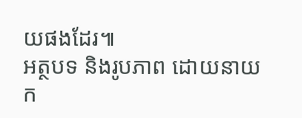យផងដែរ៕
អត្ថបទ និងរូបភាព ដោយនាយក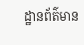ដ្ឋានព័ត៌មាន